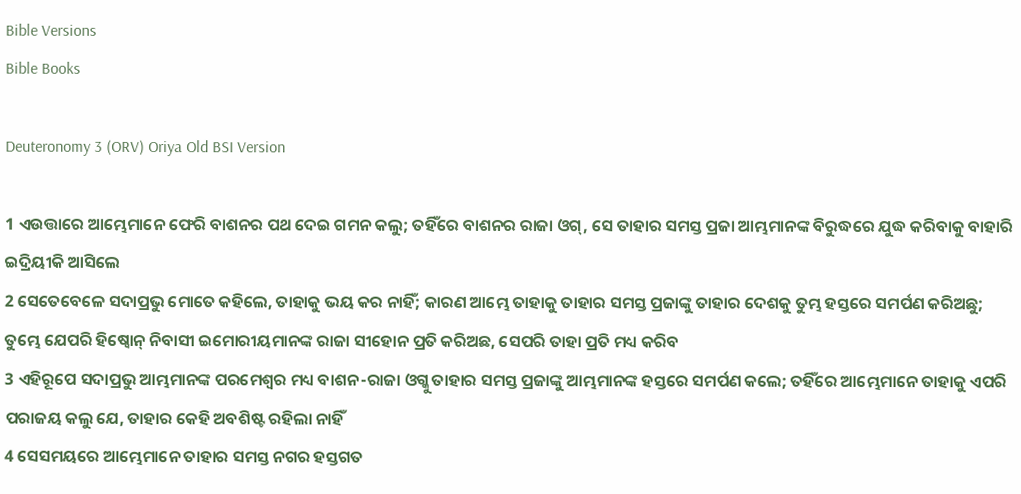Bible Versions
Bible Books

Deuteronomy 3 (ORV) Oriya Old BSI Version

1 ଏଉତ୍ତାରେ ଆମ୍ଭେମାନେ ଫେରି ବାଶନର ପଥ ଦେଇ ଗମନ କଲୁ; ତହିଁରେ ବାଶନର ରାଜା ଓଗ୍, ସେ ତାହାର ସମସ୍ତ ପ୍ରଜା ଆମ୍ଭମାନଙ୍କ ବିରୁଦ୍ଧରେ ଯୁଦ୍ଧ କରିବାକୁ ବାହାରି ଇଦ୍ରିୟୀକି ଆସିଲେ
2 ସେତେବେଳେ ସଦାପ୍ରଭୁ ମୋତେ କହିଲେ, ତାହାକୁ ଭୟ କର ନାହିଁ; କାରଣ ଆମ୍ଭେ ତାହାକୁ ତାହାର ସମସ୍ତ ପ୍ରଜାଙ୍କୁ ତାହାର ଦେଶକୁ ତୁମ୍ଭ ହସ୍ତରେ ସମର୍ପଣ କରିଅଛୁ; ତୁମ୍ଭେ ଯେପରି ହିଷ୍ବୋନ୍ ନିବାସୀ ଇମୋରୀୟମାନଙ୍କ ରାଜା ସୀହୋନ ପ୍ରତି କରିଅଛ, ସେପରି ତାହା ପ୍ରତି ମଧ୍ୟ କରିବ
3 ଏହିରୂପେ ସଦାପ୍ରଭୁ ଆମ୍ଭମାନଙ୍କ ପରମେଶ୍ଵର ମଧ୍ୟ ବାଶନ-ରାଜା ଓଗ୍କୁ ତାହାର ସମସ୍ତ ପ୍ରଜାଙ୍କୁ ଆମ୍ଭମାନଙ୍କ ହସ୍ତରେ ସମର୍ପଣ କଲେ; ତହିଁରେ ଆମ୍ଭେମାନେ ତାହାକୁ ଏପରି ପରାଜୟ କଲୁ ଯେ, ତାହାର କେହି ଅବଶିଷ୍ଟ ରହିଲା ନାହିଁ
4 ସେସମୟରେ ଆମ୍ଭେମାନେ ତାହାର ସମସ୍ତ ନଗର ହସ୍ତଗତ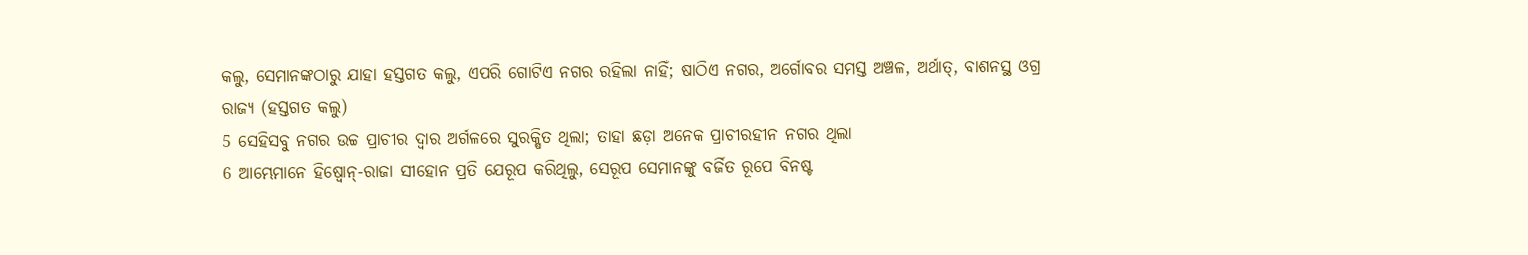କଲୁ, ସେମାନଙ୍କଠାରୁ ଯାହା ହସ୍ତଗତ କଲୁ, ଏପରି ଗୋଟିଏ ନଗର ରହିଲା ନାହିଁ; ଷାଠିଏ ନଗର, ଅର୍ଗୋବର ସମସ୍ତ ଅଞ୍ଚଳ, ଅର୍ଥାତ୍, ବାଶନସ୍ଥ ଓଗ୍ର ରାଜ୍ୟ (ହସ୍ତଗତ କଲୁ)
5 ସେହିସବୁ ନଗର ଉଚ୍ଚ ପ୍ରାଚୀର ଦ୍ଵାର ଅର୍ଗଳରେ ସୁରକ୍ଷିତ ଥିଲା; ତାହା ଛଡ଼ା ଅନେକ ପ୍ରାଚୀରହୀନ ନଗର ଥିଲା
6 ଆମ୍ଭେମାନେ ହିଷ୍ବୋନ୍-ରାଜା ସୀହୋନ ପ୍ରତି ଯେରୂପ କରିଥିଲୁ, ସେରୂପ ସେମାନଙ୍କୁ ବର୍ଜିତ ରୂପେ ବିନଷ୍ଟ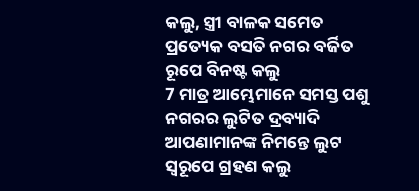କଲୁ, ସ୍ତ୍ରୀ ବାଳକ ସମେତ ପ୍ରତ୍ୟେକ ବସତି ନଗର ବର୍ଜିତ ରୂପେ ବିନଷ୍ଟ କଲୁ
7 ମାତ୍ର ଆମ୍ଭେମାନେ ସମସ୍ତ ପଶୁ ନଗରର ଲୁଟିତ ଦ୍ରବ୍ୟାଦି ଆପଣାମାନଙ୍କ ନିମନ୍ତେ ଲୁଟ ସ୍ଵରୂପେ ଗ୍ରହଣ କଲୁ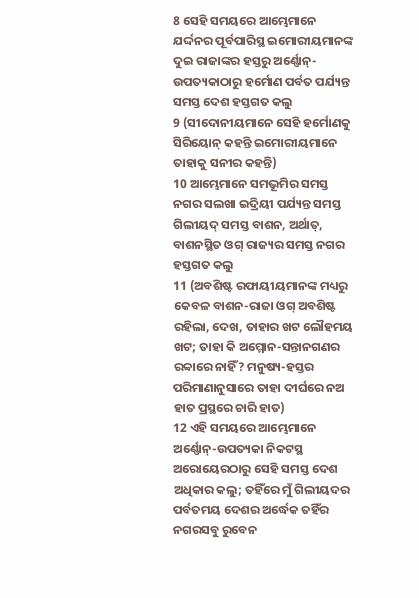8 ସେହି ସମୟରେ ଆମ୍ଭେମାନେ ଯର୍ଦ୍ଦନର ପୂର୍ବପାରିସ୍ଥ ଇମୋରୀୟମାନଙ୍କ ଦୁଇ ରାଜାଙ୍କର ହସ୍ତରୁ ଅର୍ଣ୍ଣୋନ୍-ଉପତ୍ୟକାଠାରୁ ହର୍ମୋଣ ପର୍ବତ ପର୍ଯ୍ୟନ୍ତ ସମସ୍ତ ଦେଶ ହସ୍ତଗତ କଲୁ
9 (ସୀଦୋନୀୟମାନେ ସେହି ହର୍ମୋଣକୁ ସିରିୟୋନ୍ କହନ୍ତି ଇମୋରୀୟମାନେ ତାହାକୁ ସନୀର କହନ୍ତି)
10 ଆମ୍ଭେମାନେ ସମଭୂମିର ସମସ୍ତ ନଗର ସଲଖା ଇଦ୍ରିୟୀ ପର୍ଯ୍ୟନ୍ତ ସମସ୍ତ ଗିଲୀୟଦ୍ ସମସ୍ତ ବାଶନ, ଅର୍ଥାତ୍, ବାଶନସ୍ଥିତ ଓଗ୍ ରାଜ୍ୟର ସମସ୍ତ ନଗର ହସ୍ତଗତ କଲୁ
11 (ଅବଶିଷ୍ଟ ରଫାୟୀୟମାନଙ୍କ ମଧ୍ୟରୁ କେବଳ ବାଶନ-ରାଜା ଓଗ୍ ଅବଶିଷ୍ଟ ରହିଲା, ଦେଖ, ତାହାର ଖଟ ଲୌହମୟ ଖଟ; ତାହା କି ଅମ୍ମୋନ-ସନ୍ତାନଗଣର ରବ୍ବାରେ ନାହିଁ? ମନୁଷ୍ୟ-ହସ୍ତର ପରିମାଣାନୁସାରେ ତାହା ଦୀର୍ଘରେ ନଅ ହାତ ପ୍ରସ୍ଥରେ ଚାରି ହାତ)
12 ଏହି ସମୟରେ ଆମ୍ଭେମାନେ ଅର୍ଣ୍ଣୋନ୍-ଉପତ୍ୟକା ନିକଟସ୍ଥ ଅରୋୟେରଠାରୁ ସେହି ସମସ୍ତ ଦେଶ ଅଧିକାର କଲୁ; ତହିଁରେ ମୁଁ ଗିଲୀୟଦର ପର୍ବତମୟ ଦେଶର ଅର୍ଦ୍ଧେକ ତହିଁର ନଗରସବୁ ରୁବେନ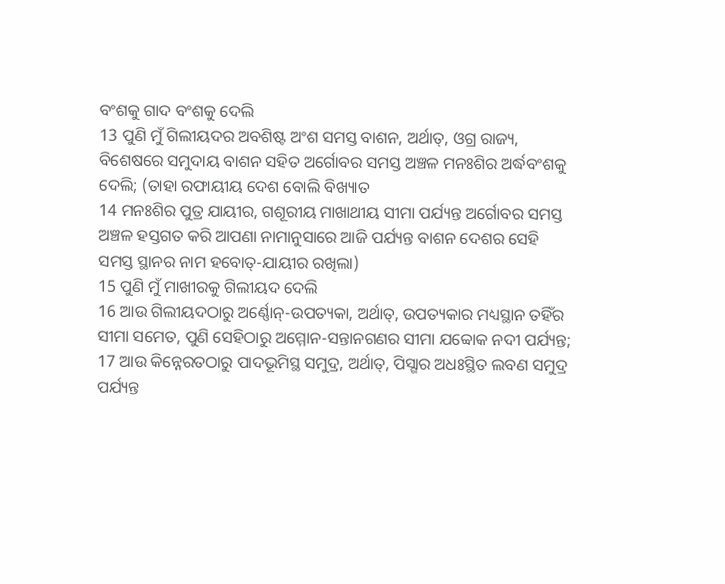ବଂଶକୁ ଗାଦ ବଂଶକୁ ଦେଲି
13 ପୁଣି ମୁଁ ଗିଲୀୟଦର ଅବଶିଷ୍ଟ ଅଂଶ ସମସ୍ତ ବାଶନ, ଅର୍ଥାତ୍, ଓଗ୍ର ରାଜ୍ୟ, ବିଶେଷରେ ସମୁଦାୟ ବାଶନ ସହିତ ଅର୍ଗୋବର ସମସ୍ତ ଅଞ୍ଚଳ ମନଃଶିର ଅର୍ଦ୍ଧବଂଶକୁ ଦେଲି; (ତାହା ରଫାୟୀୟ ଦେଶ ବୋଲି ବିଖ୍ୟାତ
14 ମନଃଶିର ପୁତ୍ର ଯାୟୀର, ଗଶୂରୀୟ ମାଖାଥୀୟ ସୀମା ପର୍ଯ୍ୟନ୍ତ ଅର୍ଗୋବର ସମସ୍ତ ଅଞ୍ଚଳ ହସ୍ତଗତ କରି ଆପଣା ନାମାନୁସାରେ ଆଜି ପର୍ଯ୍ୟନ୍ତ ବାଶନ ଦେଶର ସେହି ସମସ୍ତ ସ୍ଥାନର ନାମ ହବୋତ୍-ଯାୟୀର ରଖିଲା)
15 ପୁଣି ମୁଁ ମାଖୀରକୁ ଗିଲୀୟଦ ଦେଲି
16 ଆଉ ଗିଲୀୟଦଠାରୁ ଅର୍ଣ୍ଣୋନ୍-ଉପତ୍ୟକା, ଅର୍ଥାତ୍, ଉପତ୍ୟକାର ମଧ୍ୟସ୍ଥାନ ତହିଁର ସୀମା ସମେତ, ପୁଣି ସେହିଠାରୁ ଅମ୍ମୋନ-ସନ୍ତାନଗଣର ସୀମା ଯବ୍ବୋକ ନଦୀ ପର୍ଯ୍ୟନ୍ତ;
17 ଆଉ କିନ୍ନେରତଠାରୁ ପାଦଭୂମିସ୍ଥ ସମୁଦ୍ର, ଅର୍ଥାତ୍, ପିସ୍ଗାର ଅଧଃସ୍ଥିତ ଲବଣ ସମୁଦ୍ର ପର୍ଯ୍ୟନ୍ତ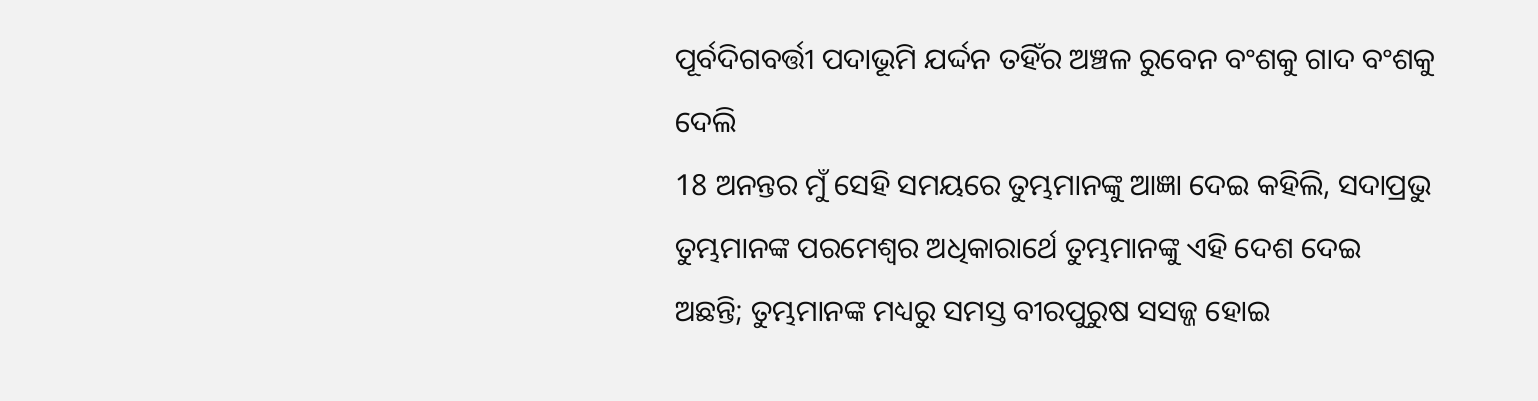ପୂର୍ବଦିଗବର୍ତ୍ତୀ ପଦାଭୂମି ଯର୍ଦ୍ଦନ ତହିଁର ଅଞ୍ଚଳ ରୁବେନ ବଂଶକୁ ଗାଦ ବଂଶକୁ ଦେଲି
18 ଅନନ୍ତର ମୁଁ ସେହି ସମୟରେ ତୁମ୍ଭମାନଙ୍କୁ ଆଜ୍ଞା ଦେଇ କହିଲି, ସଦାପ୍ରଭୁ ତୁମ୍ଭମାନଙ୍କ ପରମେଶ୍ଵର ଅଧିକାରାର୍ଥେ ତୁମ୍ଭମାନଙ୍କୁ ଏହି ଦେଶ ଦେଇ ଅଛନ୍ତି; ତୁମ୍ଭମାନଙ୍କ ମଧ୍ୟରୁ ସମସ୍ତ ବୀରପୁରୁଷ ସସଜ୍ଜ ହୋଇ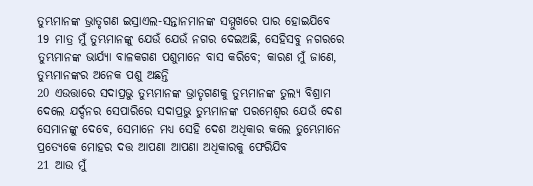ତୁମ୍ଭମାନଙ୍କ ଭ୍ରାତୃଗଣ ଇସ୍ରାଏଲ-ସନ୍ତାନମାନଙ୍କ ସମ୍ମୁଖରେ ପାର ହୋଇଯିବେ
19 ମାତ୍ର ମୁଁ ତୁମ୍ଭମାନଙ୍କୁ ଯେଉଁ ଯେଉଁ ନଗର ଦେଇଅଛି, ସେହିସବୁ ନଗରରେ ତୁମ୍ଭମାନଙ୍କ ଭାର୍ଯ୍ୟା ବାଳକଗଣ ପଶୁମାନେ ବାସ କରିବେ; କାରଣ ମୁଁ ଜାଣେ, ତୁମ୍ଭମାନଙ୍କର ଅନେକ ପଶୁ ଅଛନ୍ତି
20 ଏଉତ୍ତାରେ ସଦାପ୍ରଭୁ ତୁମ୍ଭମାନଙ୍କ ଭ୍ରାତୃଗଣକୁ ତୁମ୍ଭମାନଙ୍କ ତୁଲ୍ୟ ବିଶ୍ରାମ ଦେଲେ ଯର୍ଦ୍ଦନର ସେପାରିରେ ସଦାପ୍ରଭୁ ତୁମ୍ଭମାନଙ୍କ ପରମେଶ୍ଵର ଯେଉଁ ଦେଶ ସେମାନଙ୍କୁ ଦେବେ, ସେମାନେ ମଧ୍ୟ ସେହି ଦେଶ ଅଧିକାର କଲେ ତୁମ୍ଭେମାନେ ପ୍ରତ୍ୟେକେ ମୋହର ଦତ୍ତ ଆପଣା ଆପଣା ଅଧିକାରକୁ ଫେରିଯିବ
21 ଆଉ ମୁଁ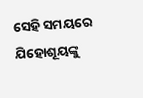ସେହି ସମୟରେ ଯିହୋଶୂୟଙ୍କୁ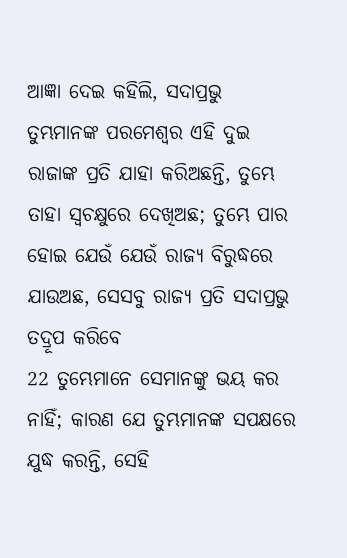ଆଜ୍ଞା ଦେଇ କହିଲି, ସଦାପ୍ରଭୁ ତୁମ୍ଭମାନଙ୍କ ପରମେଶ୍ଵର ଏହି ଦୁଇ ରାଜାଙ୍କ ପ୍ରତି ଯାହା କରିଅଛନ୍ତି, ତୁମ୍ଭେ ତାହା ସ୍ଵଚକ୍ଷୁରେ ଦେଖିଅଛ; ତୁମ୍ଭେ ପାର ହୋଇ ଯେଉଁ ଯେଉଁ ରାଜ୍ୟ ବିରୁଦ୍ଧରେ ଯାଉଅଛ, ସେସବୁ ରାଜ୍ୟ ପ୍ରତି ସଦାପ୍ରଭୁ ତଦ୍ରୂପ କରିବେ
22 ତୁମ୍ଭେମାନେ ସେମାନଙ୍କୁ ଭୟ କର ନାହିଁ; କାରଣ ଯେ ତୁମ୍ଭମାନଙ୍କ ସପକ୍ଷରେ ଯୁଦ୍ଧ କରନ୍ତି, ସେହି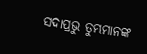ସଦାପ୍ରଭୁ ତୁମ୍ଭମାନଙ୍କ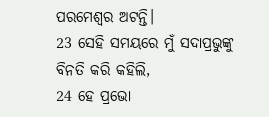ପରମେଶ୍ଵର ଅଟନ୍ତି।
23 ସେହି ସମୟରେ ମୁଁ ସଦାପ୍ରଭୁଙ୍କୁ ବିନତି କରି କହିଲି,
24 ହେ ପ୍ରଭୋ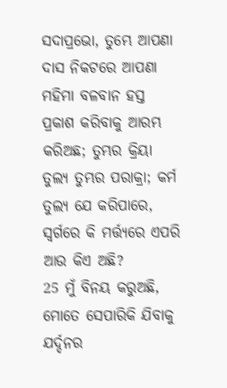ସଦାପ୍ରଭୋ, ତୁମ୍ଭେ ଆପଣା ଦାସ ନିକଟରେ ଆପଣା ମହିମା ବଳବାନ ହସ୍ତ ପ୍ରକାଶ କରିବାକୁ ଆରମ୍ଭ କରିଅଛ; ତୁମ୍ଭର କ୍ରିୟା ତୁଲ୍ୟ ତୁମ୍ଭର ପରାକ୍ରା; କର୍ମ ତୁଲ୍ୟ ଯେ କରିପାରେ, ସ୍ଵର୍ଗରେ କି ମର୍ତ୍ତ୍ୟରେ ଏପରି ଆଉ କିଏ ଅଛି?
25 ମୁଁ ବିନୟ କରୁଅଛି, ମୋତେ ସେପାରିକି ଯିବାକୁ ଯର୍ଦ୍ଦନର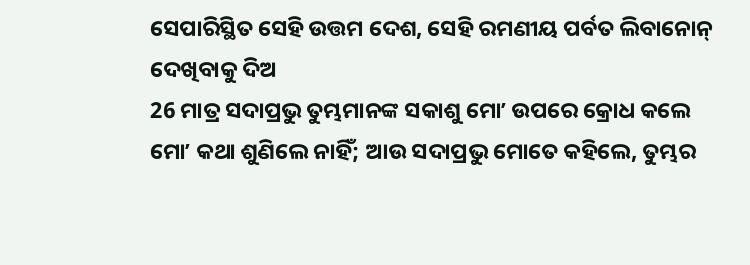ସେପାରିସ୍ଥିତ ସେହି ଉତ୍ତମ ଦେଶ, ସେହି ରମଣୀୟ ପର୍ବତ ଲିବାନୋନ୍ ଦେଖିବାକୁ ଦିଅ
26 ମାତ୍ର ସଦାପ୍ରଭୁ ତୁମ୍ଭମାନଙ୍କ ସକାଶୁ ମୋʼ ଉପରେ କ୍ରୋଧ କଲେ ମୋʼ କଥା ଶୁଣିଲେ ନାହିଁ; ଆଉ ସଦାପ୍ରଭୁ ମୋତେ କହିଲେ, ତୁମ୍ଭର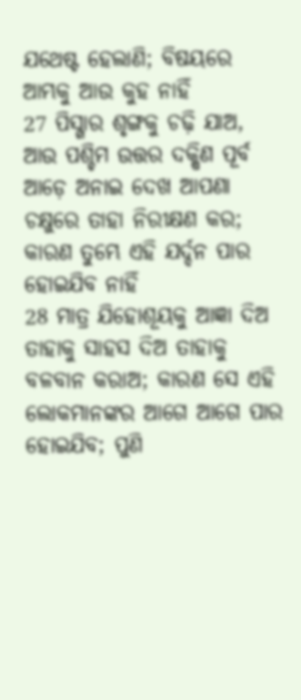ଯଥେଷ୍ଟ ହେଲାଣି; ବିଷୟରେ ଆମ୍ଭକୁ ଆଉ କୁହ ନାହିଁ
27 ପିସ୍ଗାର ଶୃଙ୍ଗକୁ ଚଢ଼ି ଯାଅ, ଆଉ ପଶ୍ଚିମ ଉତ୍ତର ଦକ୍ଷିଣ ପୂର୍ବ ଆଡ଼େ ଅନାଇ ଦେଖ ଆପଣା ଚକ୍ଷୁରେ ତାହା ନିରୀକ୍ଷଣ କର; କାରଣ ତୁମ୍ଭେ ଏହି ଯର୍ଦ୍ଦନ ପାର ହୋଇଯିବ ନାହିଁ
28 ମାତ୍ର ଯିହୋଶୂୟକୁ ଆଜ୍ଞା ଦିଅ ତାହାକୁ ସାହସ ଦିଅ ତାହାକୁ ବଳବାନ କରାଅ; କାରଣ ସେ ଏହି ଲୋକମାନଙ୍କର ଆଗେ ଆଗେ ପାର ହୋଇଯିବ; ପୁଣି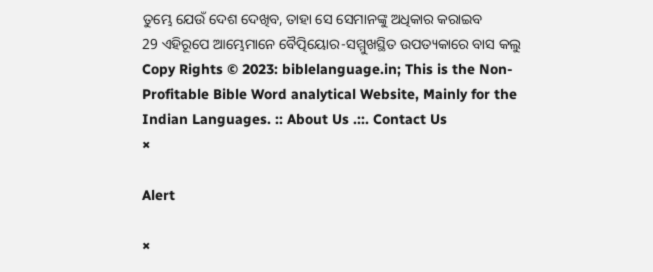ତୁମ୍ଭେ ଯେଉଁ ଦେଶ ଦେଖିବ, ତାହା ସେ ସେମାନଙ୍କୁ ଅଧିକାର କରାଇବ
29 ଏହିରୂପେ ଆମ୍ଭେମାନେ ବୈତ୍ପିୟୋର-ସମ୍ମୁଖସ୍ଥିତ ଉପତ୍ୟକାରେ ବାସ କଲୁ
Copy Rights © 2023: biblelanguage.in; This is the Non-Profitable Bible Word analytical Website, Mainly for the Indian Languages. :: About Us .::. Contact Us
×

Alert

×